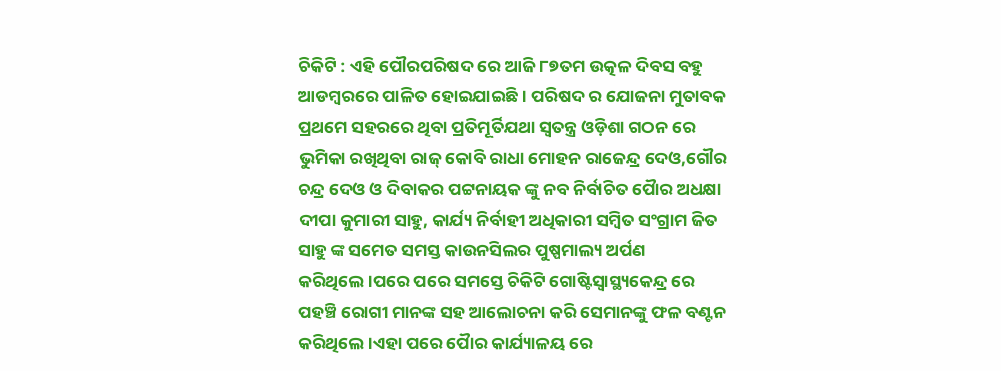ଚିକିଟି : ଏହି ପୌରପରିଷଦ ରେ ଆଜି ୮୭ତମ ଉତ୍କଳ ଦିବସ ବହୁ ଆଡମ୍ବରରେ ପାଳିତ ହୋଇଯାଇଛି। ପରିଷଦ ର ଯୋଜନା ମୁତାବକ ପ୍ରଥମେ ସହରରେ ଥିବା ପ୍ରତିମୂର୍ତିଯଥା ସ୍ୱତନ୍ତ୍ର ଓଡ଼ିଶା ଗଠନ ରେ ଭୁମିକା ରଖିଥିବା ରାଜ୍ କୋବି ରାଧା ମୋହନ ରାଜେନ୍ଦ୍ର ଦେଓ,ଗୌର ଚନ୍ଦ୍ର ଦେଓ ଓ ଦିବାକର ପଟ୍ଟନାୟକ ଙ୍କୁ ନବ ନିର୍ବାଚିତ ପୋୖର ଅଧକ୍ଷା ଦୀପା କୁମାରୀ ସାହୁ, କାର୍ଯ୍ୟ ନିର୍ବାହୀ ଅଧିକାରୀ ସମ୍ବିତ ସଂଗ୍ରାମ ଜିତ ସାହୁ ଙ୍କ ସମେତ ସମସ୍ତ କାଉନସିଲର ପୁଷ୍ପମାଲ୍ୟ ଅର୍ପଣ କରିଥିଲେ।ପରେ ପରେ ସମସ୍ତେ ଚିକିଟି ଗୋଷ୍ଟିସ୍ୱାସ୍ଥ୍ୟକେନ୍ଦ୍ର ରେ ପହଞ୍ଚି ରୋଗୀ ମାନଙ୍କ ସହ ଆଲୋଚନା କରି ସେମାନଙ୍କୁ ଫଳ ବଣ୍ଟନ କରିଥିଲେ।ଏହା ପରେ ପୋୖର କାର୍ଯ୍ୟାଳୟ ରେ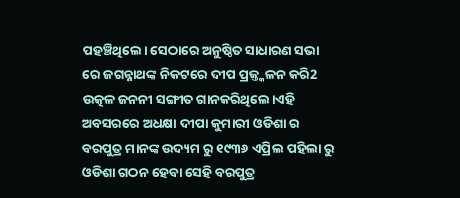ପହଞ୍ଚିଥିଲେ। ସେଠାରେ ଅନୁଷ୍ଠିତ ସାଧାରଣ ସଭା ରେ ଜଗନ୍ନାଥଙ୍କ ନିକଟରେ ଦୀପ ପ୍ରଜ୍ତ୍କଳନ କରି2 ଉତ୍କଳ ଜନନୀ ସଙ୍ଗୀତ ଗାନକରିଥିଲେ।ଏହି ଅବସରରେ ଅଧକ୍ଷା ଦୀପା କୁମାରୀ ଓଡିଶା ର ବରପୁତ୍ର ମାନଙ୍କ ଉଦ୍ୟମ ରୁ ୧୯୩୬ ଏପ୍ରିଲ ପହିଲା ରୁ ଓଡିଶା ଗଠନ ହେବା ସେହି ବରପୁତ୍ର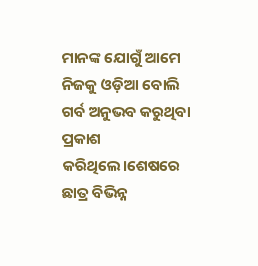ମାନଙ୍କ ଯୋଗୁଁ ଆମେ ନିଜକୁ ଓଡ଼ିଆ ବୋଲି ଗର୍ବ ଅନୁଭବ କରୁଥିବା ପ୍ରକାଶ କରିଥିଲେ।ଶେଷରେ ଛାତ୍ର ବିଭିନ୍ନ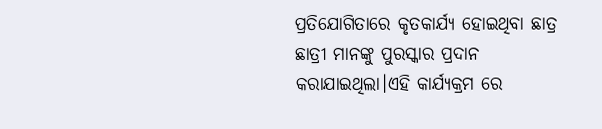ପ୍ରତିଯୋଗିତାରେ କୃତକାର୍ଯ୍ୟ ହୋଇଥିବା ଛାତ୍ର ଛାତ୍ରୀ ମାନଙ୍କୁ ପୁରସ୍କାର ପ୍ରଦାନ କରାଯାଇଥିଲା।ଏହି କାର୍ଯ୍ୟକ୍ରମ ରେ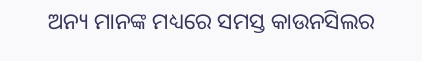ଅନ୍ୟ ମାନଙ୍କ ମଧ୍ୟରେ ସମସ୍ତ କାଉନସିଲର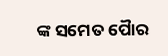ଙ୍କ ସମେତ ପୋୖର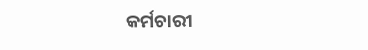କର୍ମଚାରୀ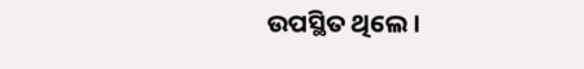ଉପସ୍ଥିତ ଥିଲେ।